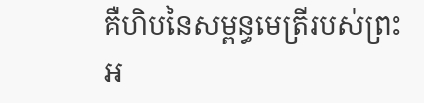គឺហិបនៃសម្ពន្ធមេត្រីរបស់ព្រះអ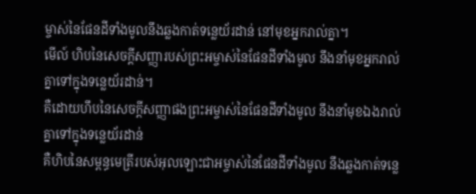ម្ចាស់នៃផែនដីទាំងមូលនឹងឆ្លងកាត់ទន្លេយ័រដាន់ នៅមុខអ្នករាល់គ្នា។
មើល៍ ហិបនៃសេចក្ដីសញ្ញារបស់ព្រះអម្ចាស់នៃផែនដីទាំងមូល នឹងនាំមុខអ្នករាល់គ្នាទៅក្នុងទន្លេយ័រដាន់។
គឺដោយហឹបនៃសេចក្ដីសញ្ញាផងព្រះអម្ចាស់នៃផែនដីទាំងមូល នឹងនាំមុខឯងរាល់គ្នាទៅក្នុងទន្លេយ័រដាន់
គឺហិបនៃសម្ពន្ធមេត្រីរបស់អុលឡោះជាអម្ចាស់នៃផែនដីទាំងមូល នឹងឆ្លងកាត់ទន្លេ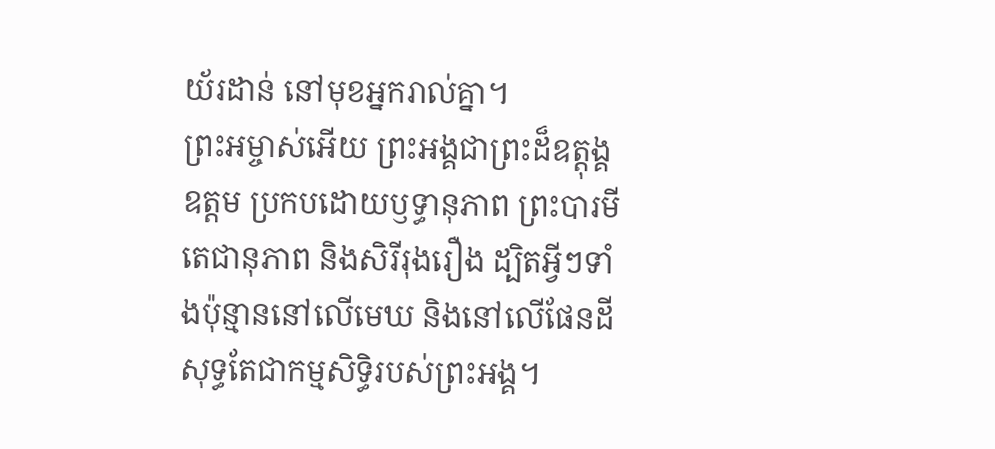យ័រដាន់ នៅមុខអ្នករាល់គ្នា។
ព្រះអម្ចាស់អើយ ព្រះអង្គជាព្រះដ៏ឧត្ដុង្គឧត្ដម ប្រកបដោយឫទ្ធានុភាព ព្រះបារមី តេជានុភាព និងសិរីរុងរឿង ដ្បិតអ្វីៗទាំងប៉ុន្មាននៅលើមេឃ និងនៅលើផែនដី សុទ្ធតែជាកម្មសិទ្ធិរបស់ព្រះអង្គ។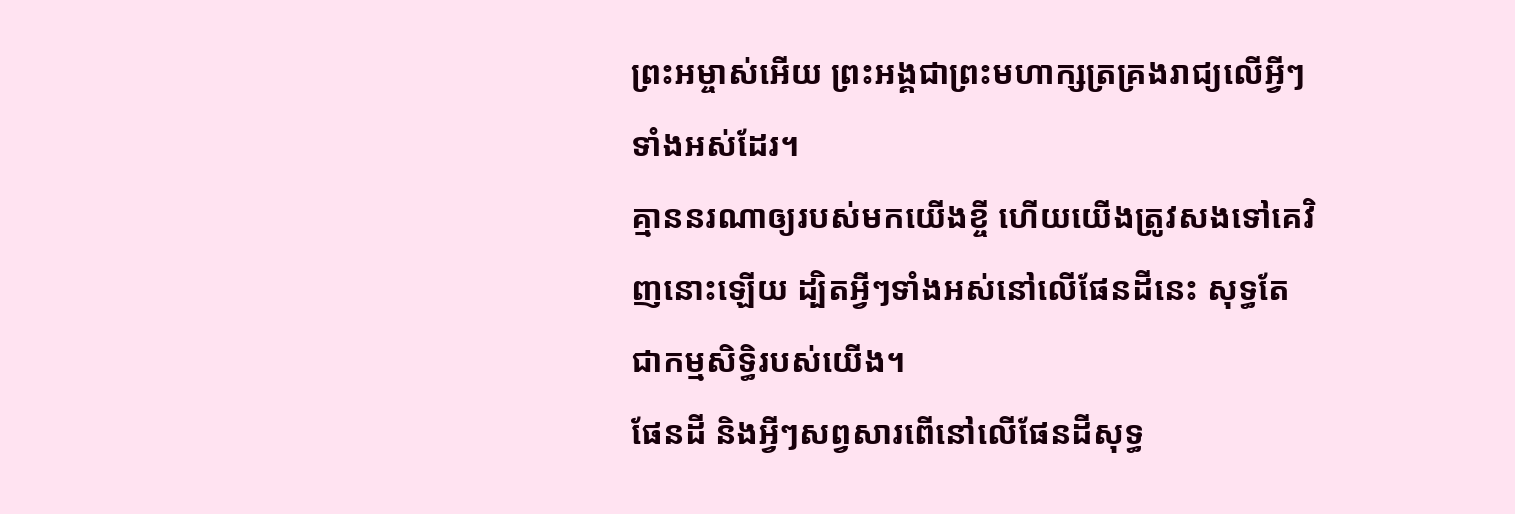ព្រះអម្ចាស់អើយ ព្រះអង្គជាព្រះមហាក្សត្រគ្រងរាជ្យលើអ្វីៗទាំងអស់ដែរ។
គ្មាននរណាឲ្យរបស់មកយើងខ្ចី ហើយយើងត្រូវសងទៅគេវិញនោះឡើយ ដ្បិតអ្វីៗទាំងអស់នៅលើផែនដីនេះ សុទ្ធតែជាកម្មសិទ្ធិរបស់យើង។
ផែនដី និងអ្វីៗសព្វសារពើនៅលើផែនដីសុទ្ធ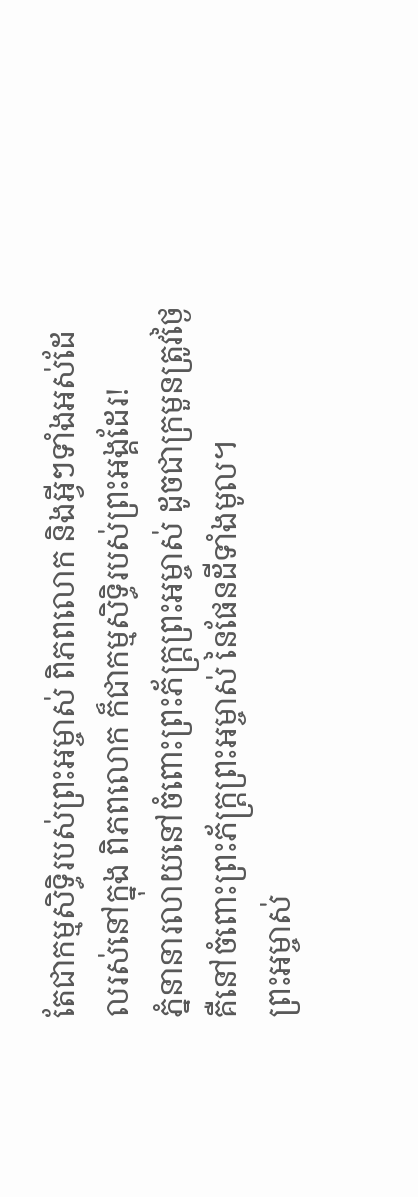តែជាកម្មសិទ្ធិរបស់ព្រះអម្ចាស់ ពិភពលោក និងអ្វីៗទាំងអស់ដែលរស់នៅក្នុង ពិភពលោក ក៏ជាកម្មសិទ្ធិរបស់ព្រះអង្គដែរ!
ភ្នំនានារលាយនៅចំពោះព្រះភ័ក្ត្រព្រះអម្ចាស់ ដូចជាក្រមួនត្រូវថ្ងៃ គឺនៅចំពោះព្រះភ័ក្ត្រព្រះអម្ចាស់ នៃផែនដីទាំងមូល។
ព្រះអម្ចាស់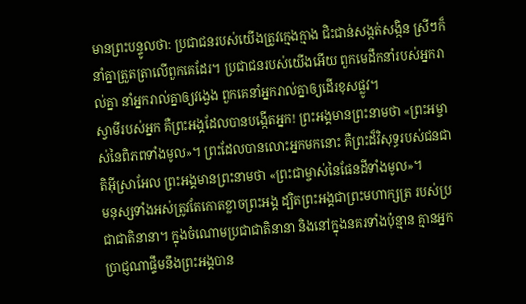មានព្រះបន្ទូលថា: ប្រជាជនរបស់យើងត្រូវក្មេងក្មាង ជិះជាន់សង្កត់សង្កិន ស្រីៗក៏នាំគ្នាត្រួតត្រាលើពួកគេដែរ។ ប្រជាជនរបស់យើងអើយ ពួកមេដឹកនាំរបស់អ្នករាល់គ្នា នាំអ្នករាល់គ្នាឲ្យវង្វេង ពួកគេនាំអ្នករាល់គ្នាឲ្យដើរខុសផ្លូវ។
ស្វាមីរបស់អ្នក គឺព្រះអង្គដែលបានបង្កើតអ្នក! ព្រះអង្គមានព្រះនាមថា «ព្រះអម្ចាស់នៃពិភពទាំងមូល»។ ព្រះដែលបានលោះអ្នកមកនោះ គឺព្រះដ៏វិសុទ្ធរបស់ជនជាតិអ៊ីស្រាអែល ព្រះអង្គមានព្រះនាមថា «ព្រះជាម្ចាស់នៃផែនដីទាំងមូល»។
មនុស្សទាំងអស់ត្រូវតែកោតខ្លាចព្រះអង្គ ដ្បិតព្រះអង្គជាព្រះមហាក្សត្រ របស់ប្រជាជាតិនានា។ ក្នុងចំណោមប្រជាជាតិនានា និងនៅក្នុងនគរទាំងប៉ុន្មាន គ្មានអ្នកប្រាជ្ញណាផ្ទឹមនឹងព្រះអង្គបាន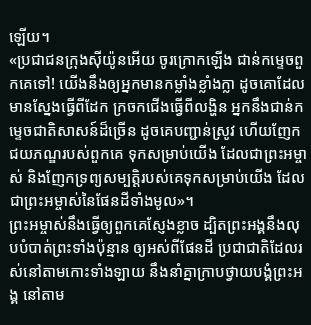ឡើយ។
«ប្រជាជនក្រុងស៊ីយ៉ូនអើយ ចូរក្រោកឡើង ជាន់កម្ទេចពួកគេទៅ! យើងនឹងឲ្យអ្នកមានកម្លាំងខ្លាំងក្លា ដូចគោដែលមានស្នែងធ្វើពីដែក ក្រចកជើងធ្វើពីលង្ហិន អ្នកនឹងជាន់កម្ទេចជាតិសាសន៍ដ៏ច្រើន ដូចគេបញ្ជាន់ស្រូវ ហើយញែកជយភណ្ឌរបស់ពួកគេ ទុកសម្រាប់យើង ដែលជាព្រះអម្ចាស់ និងញែកទ្រព្យសម្បត្តិរបស់គេទុកសម្រាប់យើង ដែលជាព្រះអម្ចាស់នៃផែនដីទាំងមូល»។
ព្រះអម្ចាស់នឹងធ្វើឲ្យពួកគេស្ញែងខ្លាច ដ្បិតព្រះអង្គនឹងលុបបំបាត់ព្រះទាំងប៉ុន្មាន ឲ្យអស់ពីផែនដី ប្រជាជាតិដែលរស់នៅតាមកោះទាំងឡាយ នឹងនាំគ្នាក្រាបថ្វាយបង្គំព្រះអង្គ នៅតាម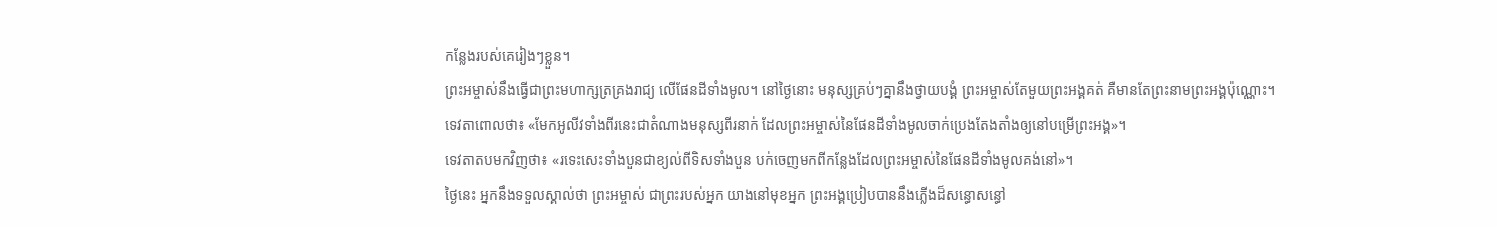កន្លែងរបស់គេរៀងៗខ្លួន។
ព្រះអម្ចាស់នឹងធ្វើជាព្រះមហាក្សត្រគ្រងរាជ្យ លើផែនដីទាំងមូល។ នៅថ្ងៃនោះ មនុស្សគ្រប់ៗគ្នានឹងថ្វាយបង្គំ ព្រះអម្ចាស់តែមួយព្រះអង្គគត់ គឺមានតែព្រះនាមព្រះអង្គប៉ុណ្ណោះ។
ទេវតាពោលថា៖ «មែកអូលីវទាំងពីរនេះជាតំណាងមនុស្សពីរនាក់ ដែលព្រះអម្ចាស់នៃផែនដីទាំងមូលចាក់ប្រេងតែងតាំងឲ្យនៅបម្រើព្រះអង្គ»។
ទេវតាតបមកវិញថា៖ «រទេះសេះទាំងបួនជាខ្យល់ពីទិសទាំងបួន បក់ចេញមកពីកន្លែងដែលព្រះអម្ចាស់នៃផែនដីទាំងមូលគង់នៅ»។
ថ្ងៃនេះ អ្នកនឹងទទួលស្គាល់ថា ព្រះអម្ចាស់ ជាព្រះរបស់អ្នក យាងនៅមុខអ្នក ព្រះអង្គប្រៀបបាននឹងភ្លើងដ៏សន្ធោសន្ធៅ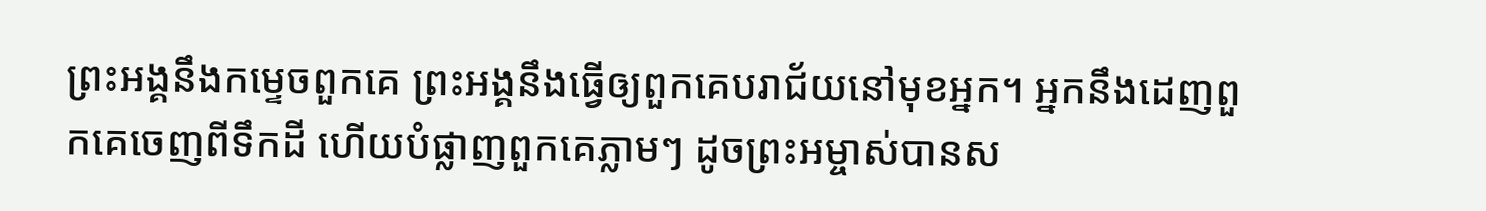ព្រះអង្គនឹងកម្ទេចពួកគេ ព្រះអង្គនឹងធ្វើឲ្យពួកគេបរាជ័យនៅមុខអ្នក។ អ្នកនឹងដេញពួកគេចេញពីទឹកដី ហើយបំផ្លាញពួកគេភ្លាមៗ ដូចព្រះអម្ចាស់បានស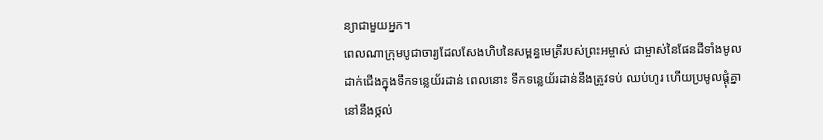ន្យាជាមួយអ្នក។
ពេលណាក្រុមបូជាចារ្យដែលសែងហិបនៃសម្ពន្ធមេត្រីរបស់ព្រះអម្ចាស់ ជាម្ចាស់នៃផែនដីទាំងមូល ដាក់ជើងក្នុងទឹកទន្លេយ័រដាន់ ពេលនោះ ទឹកទន្លេយ័រដាន់នឹងត្រូវទប់ ឈប់ហូរ ហើយប្រមូលផ្ដុំគ្នានៅនឹងថ្កល់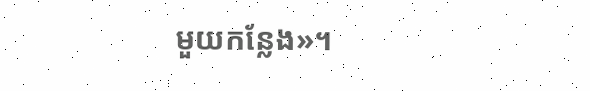មួយកន្លែង»។